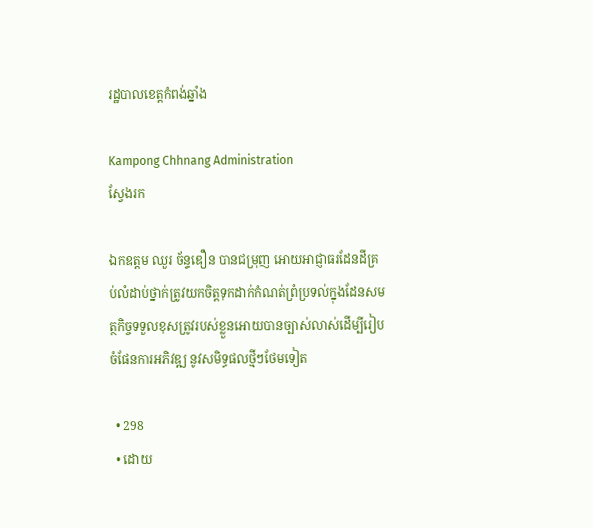រដ្ឋបាលខេត្តកំពង់ឆ្នាំង

Kampong Chhnang Administration
ស្វែងរក

ឯកឧត្តម ឈួរ ច័ន្ទឌឿន បានជម្រុញ អោយអាជ្ញាធរដែនដីគ្រប់លំដាប់ថ្នាក់ត្រូវយកចិត្តទុកដាក់កំណត់ព្រំប្រទល់ក្នុងដែនសមត្ថកិច្ចទទួលខុសត្រូវរបស់ខ្លួនអោយបានច្បាស់លាស់ដើម្បីរៀបចំផែនការអភិវឌ្ឍ នូវសមិទ្ធផលថ្មីៗថែមទៀត

  • 298
  • ដោយ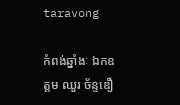taravong

កំពង់ឆ្នាំងៈ ឯកឧត្តម ឈួរ ច័ន្ទឌឿ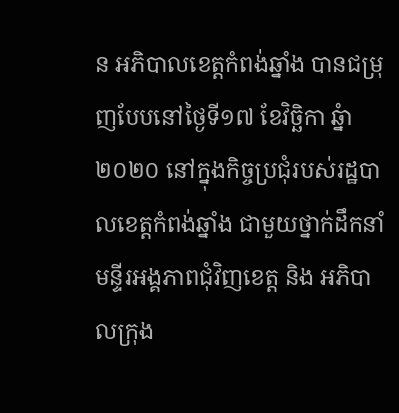ន អភិបាលខេត្តកំពង់ឆ្នាំង បានជម្រុញបែបនៅថ្ងៃទី១៧ ខែវិច្ឆិកា ឆ្នំា២០២០ នៅក្នុងកិច្ចប្រជុំរបស់រដ្ឋបាលខេត្តកំពង់ឆ្នាំង ជាមួយថ្នាក់ដឹកនាំមន្ទីរអង្គភាពជុំវិញខេត្ត និង អភិបាលក្រុង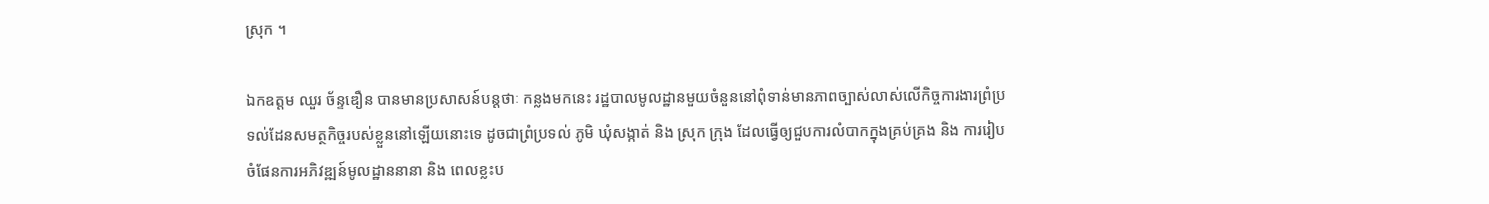ស្រុក ។

ឯកឧត្តម ឈួរ ច័ន្ទឌឿន បានមានប្រសាសន៍បន្តថាៈ កន្លងមកនេះ រដ្ឋបាលមូលដ្ឋានមួយចំនួននៅពុំទាន់មានភាពច្បាស់លាស់លើកិច្ចការងារព្រំប្រទល់ដែនសមត្ថកិច្ចរបស់ខ្លួននៅឡើយនោះទេ ដូចជាព្រំប្រទល់ ភូមិ ឃុំសង្កាត់ និង ស្រុក ក្រុង ដែលធ្វើឲ្យជួបការលំបាកក្នុងគ្រប់គ្រង និង ការរៀបចំផែនការអភិវឌ្ឍន៍មូលដ្ឋាននានា និង ពេលខ្លះប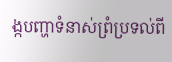ង្កបញ្ហាទំនាស់ព្រំប្រទល់ពី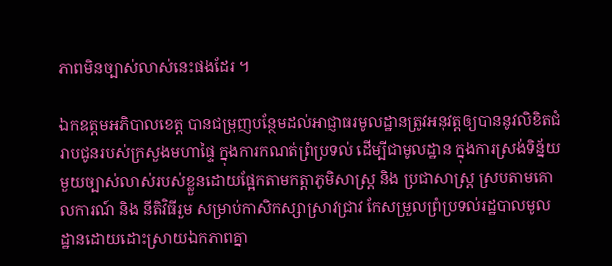ភាពមិនច្បាស់លាស់នេះផងដែរ ។

ឯកឧត្តមអភិបាលខេត្ត បានជម្រុញបន្ថែមដល់អាជ្ញាធរមូលដ្ឋានត្រូវអនុវត្តឲ្យបាននូវលិខិតជំរាបជូនរបស់ក្រសួងមហាផ្ទៃ ក្នុងការកណត់ព្រំប្រទល់ ដើម្បីជាមូលដ្ឋាន ក្នុងការស្រង់ទិន្ន័យមួយច្បាស់លាស់របស់ខ្លួនដោយផ្អែកតាមកត្តាភូមិសាស្រ្ត និង ប្រជាសាស្រ្ត ស្របតាមគោលការណ៍ និង នីតិវិធីរួម សម្រាប់កាសិកស្សាស្រាវជ្រាវ កែសម្រួលព្រំប្រទល់រដ្ឋបាលមូលដ្ឋានដោយដោះស្រាយឯកភាពគ្នា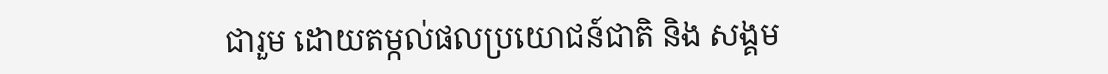ជារួម ដោយតម្កល់ផលប្រយោជន៍ជាតិ និង សង្គម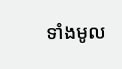ទាំងមូល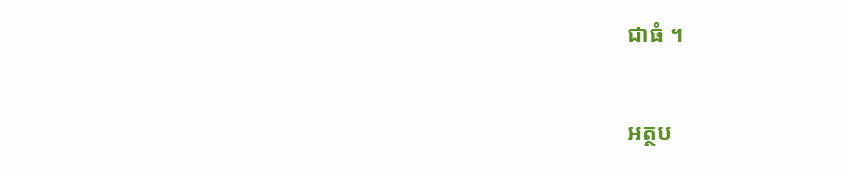ជាធំ ។

អត្ថប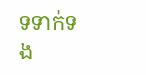ទទាក់ទង